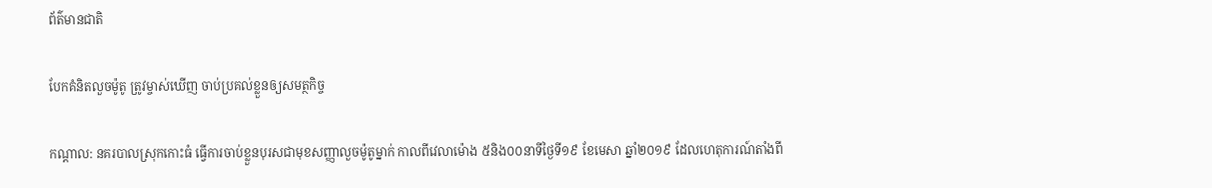ព័ត៌មានជាតិ

បែកគំនិតលួចម៉ូតូ ត្រូវម្ចាស់ឃើញ ចាប់ប្រគល់ខ្លួនឲ្យសមត្ថកិច្ច

កណ្ដាល: នគរបាលស្រុកកោះធំ ធ្វើការចាប់ខ្លួនបុរសជាមុខសញ្ញាលួចម៉ូតូម្នាក់ កាលពីវេលាម៉ោង ៥និង០០នាទីថ្ងៃទី១៩ ខែមេសា ឆ្នាំ២០១៩ ដែលហេតុការណ៍តាំងពី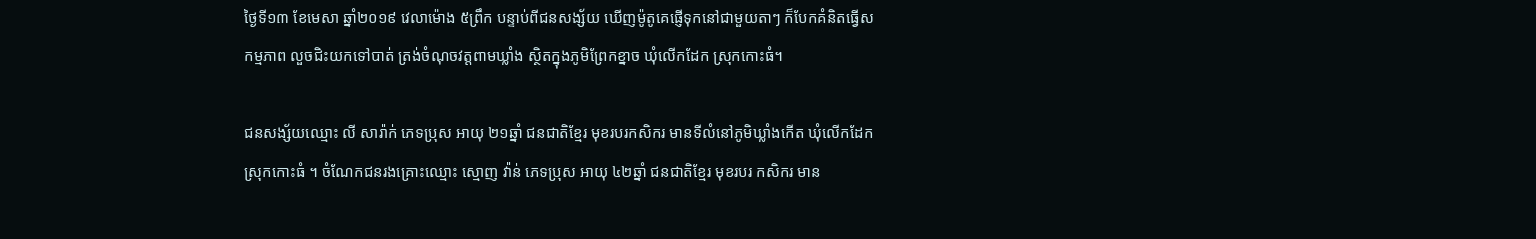ថ្ងៃទី១៣ ខែមេសា ឆ្នាំ២០១៩ វេលាម៉ោង ៥ព្រឹក បន្ទាប់ពីជនសង្ស័យ ឃើញម៉ូតូគេផ្ញើទុកនៅជាមួយតាៗ ក៏បែកគំនិតធ្វើសកម្មភាព លួចជិះយកទៅបាត់ ត្រង់ចំណុចវត្តពាមឃ្លាំង ស្ថិតក្នុងភូមិព្រែកខ្នាច ឃុំលើកដែក ស្រុកកោះធំ។

ជនសង្ស័យឈ្មោះ លី សារ៉ាក់ ភេទប្រុស អាយុ ២១ឆ្នាំ ជនជាតិខ្មែរ មុខរបរកសិករ មានទីលំនៅភូមិឃ្លាំងកើត ឃុំលើកដែក ស្រុកកោះធំ ។ ចំណែកជនរងគ្រោះឈ្មោះ ស្មោញ វ៉ាន់ ភេទប្រុស អាយុ ៤២ឆ្នាំ ជនជាតិខ្មែរ មុខរបរ កសិករ មាន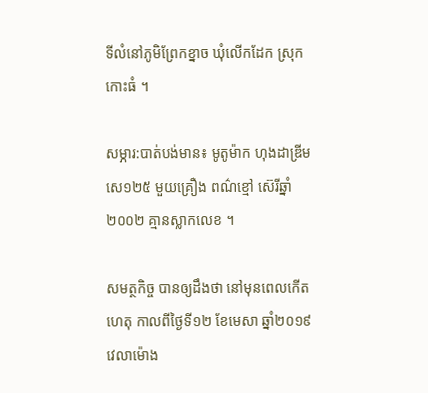ទីលំនៅភូមិព្រែកខ្នាច ឃុំលើកដែក ស្រុកកោះធំ ។

សម្ភារ:បាត់បង់មាន៖ មូតូម៉ាក ហុងដាឌ្រីម សេ១២៥ មួយគ្រឿង ពណ៌ខ្មៅ ស៊េរីឆ្នាំ២០០២ គ្មានស្លាកលេខ ។

សមត្ថកិច្ច បានឲ្យដឹងថា នៅមុនពេលកើតហេតុ កាលពីថ្ងៃទី១២ ខែមេសា ឆ្នាំ២០១៩ វេលាម៉ោង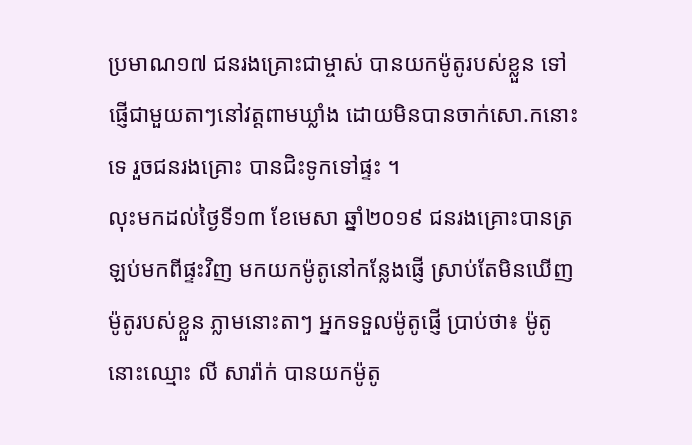ប្រមាណ១៧ ជនរងគ្រោះជាម្ចាស់ បានយកម៉ូតូរបស់ខ្លួន ទៅផ្ញើជាមួយតាៗនៅវត្តពាមឃ្លាំង ដោយមិនបានចាក់សោ.កនោះទេ រួចជនរងគ្រោះ បានជិះទូកទៅផ្ទះ ។
លុះមកដល់ថ្ងៃទី១៣ ខែមេសា ឆ្នាំ២០១៩ ជនរងគ្រោះបានត្រឡប់មកពីផ្ទះវិញ មកយកម៉ូតូនៅកន្លែងផ្ញើ ស្រាប់តែមិនឃើញម៉ូតូរបស់ខ្លួន ភ្លាមនោះតាៗ អ្នកទទួលម៉ូតូផ្ញើ ប្រាប់ថា៖ ម៉ូតូនោះឈ្មោះ លី សារ៉ាក់ បានយកម៉ូតូ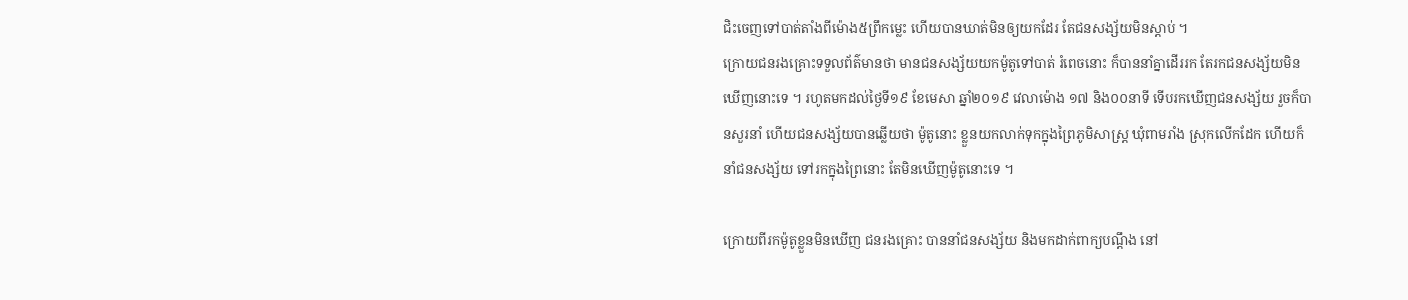ជិះចេញទៅបាត់តាំងពីម៉ោង៥ព្រឹកម្លេះ ហើយបានឃាត់មិនឲ្យយកដែរ តែជនសង្ស័យមិនស្តាប់ ។
ក្រោយជនរងគ្រោះទទួលព័ត៌មានថា មានជនសង្ស័យយកម៉ូតូទៅបាត់ រំពេចនោះ ក៏បាននាំគ្នាដើររក តែរកជនសង្ស័យមិនឃើញនោះទេ ។ រហូតមកដល់ថ្ងៃទី១៩ ខែមេសា ឆ្នាំ២០១៩ វេលាម៉ោង ១៧ និង០០នាទី ទើបរកឃើញជនសង្ស័យ រួចក៏បានសួរនាំ ហើយជនសង្ស័យបានឆ្លើយថា ម៉ូតូនោះ ខ្លួនយកលាក់ទុកក្នុងព្រៃភូមិសាស្រ្ត ឃុំពាមរាំង ស្រុកលើកដែក ហើយក៏នាំជនសង្ស័យ ទៅរកក្នុងព្រៃនោះ តែមិនឃើញម៉ូតូនោះទេ ។

ក្រោយពីរកម៉ូតូខ្លួនមិនឃើញ ជនរងគ្រោះ បាននាំជនសង្ស័យ និងមកដាក់ពាក្យបណ្ដឹង នៅ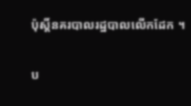ប៉ុស្តិ៍នគរបាលរដ្ឋបាលលើកដែក ។

ប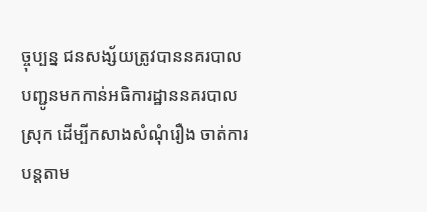ច្ចុប្បន្ន ជនសង្ស័យត្រូវបាននគរបាល បញ្ជូនមកកាន់អធិការដ្ឋាននគរបាលស្រុក ដើម្បីកសាងសំណុំរឿង ចាត់ការបន្ដតាម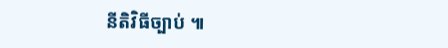នីតិវិធីច្បាប់ ៕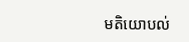មតិយោបល់